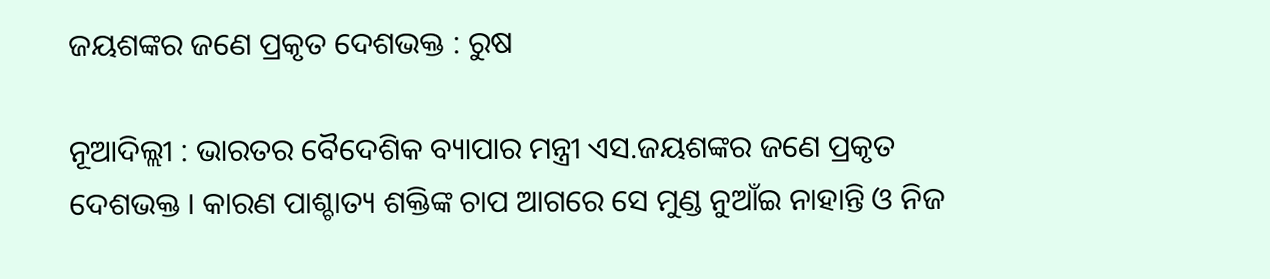ଜୟଶଙ୍କର ଜଣେ ପ୍ରକୃତ ଦେଶଭକ୍ତ : ରୁଷ

ନୂଆଦିଲ୍ଲୀ : ଭାରତର ବୈଦେଶିକ ବ୍ୟାପାର ମନ୍ତ୍ରୀ ଏସ.ଜୟଶଙ୍କର ଜଣେ ପ୍ରକୃତ ଦେଶଭକ୍ତ । କାରଣ ପାଶ୍ଚାତ୍ୟ ଶକ୍ତିଙ୍କ ଚାପ ଆଗରେ ସେ ମୁଣ୍ଡ ନୁଆଁଇ ନାହାନ୍ତି ଓ ନିଜ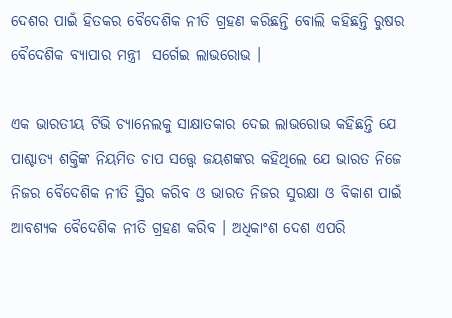ଦେଶର ପାଇଁ ହିତକର ବୈଦେଶିକ ନୀତି ଗ୍ରହଣ କରିଛନ୍ତି ବୋଲି କହିଛନ୍ତି ରୁଷର ବୈଦେଶିକ ବ୍ୟାପାର ମନ୍ତ୍ରୀ  ସର୍ଗେଇ ଲାଭରୋଭ ।

ଏକ ଭାରତୀୟ ଟିଭି ଚ୍ୟାନେଲକୁ ସାକ୍ଷାତକାର ଦେଇ ଲାଭରୋଭ କହିଛନ୍ତି ଯେ ପାଶ୍ଚାତ୍ୟ ଶକ୍ତିଙ୍କ ନିୟମିତ ଚାପ ସତ୍ତ୍ବେ ଜୟଶଙ୍କର କହିଥିଲେ ଯେ ଭାରତ ନିଜେ ନିଜର ବୈଦେଶିକ ନୀତି ସ୍ଥିର କରିବ ଓ ଭାରତ ନିଜର ସୁରକ୍ଷା ଓ ବିକାଶ ପାଇଁ ଆବଶ୍ୟକ ବୈଦେଶିକ ନୀତି ଗ୍ରହଣ କରିବ । ଅଧିକାଂଶ ଦେଶ ଏପରି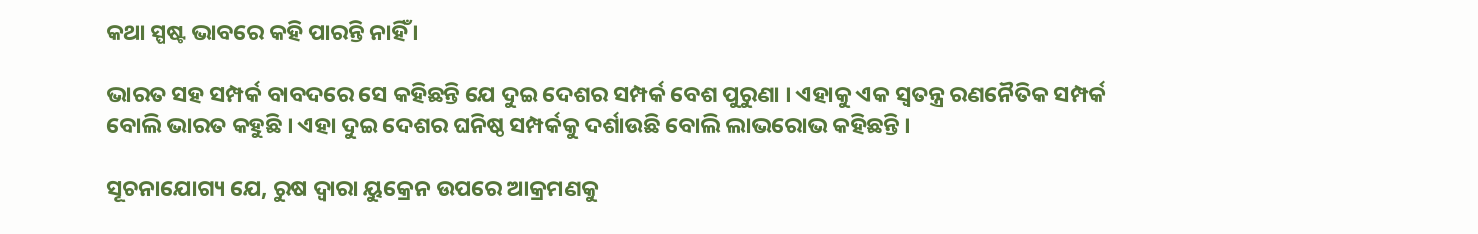କଥା ସ୍ପଷ୍ଟ ଭାବରେ କହି ପାରନ୍ତି ନାହିଁ ।

ଭାରତ ସହ ସମ୍ପର୍କ ବାବଦରେ ସେ କହିଛନ୍ତି ଯେ ଦୁଇ ଦେଶର ସମ୍ପର୍କ ବେଶ ପୁରୁଣା । ଏହାକୁ ଏକ ସ୍ବତନ୍ତ୍ର ରଣନୈତିକ ସମ୍ପର୍କ ବୋଲି ଭାରତ କହୁଛି । ଏହା ଦୁଇ ଦେଶର ଘନିଷ୍ଠ ସମ୍ପର୍କକୁ ଦର୍ଶାଉଛି ବୋଲି ଲାଭରୋଭ କହିଛନ୍ତି ।

ସୂଚନାଯୋଗ୍ୟ ଯେ, ରୁଷ ଦ୍ବାରା ୟୁକ୍ରେନ ଉପରେ ଆକ୍ରମଣକୁ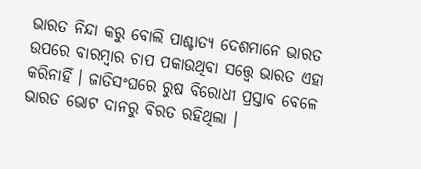ଭାରତ ନିନ୍ଦା କରୁ ବୋଲି ପାଶ୍ଚାତ୍ୟ ଦେଶମାନେ ଭାରତ ଉପରେ ବାରମ୍ବାର ଚାପ ପକାଉଥିବା ସତ୍ତ୍ବେ ଭାରତ ଏହା କରିନାହିଁ । ଜାତିସଂଘରେ ରୁଷ ବିରୋଧୀ ପ୍ରସ୍ତାବ ବେଳେ ଭାରତ ଭୋଟ ଦାନରୁ ବିରତ ରହିଥିଲା ।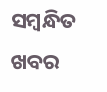ସମ୍ବନ୍ଧିତ ଖବର